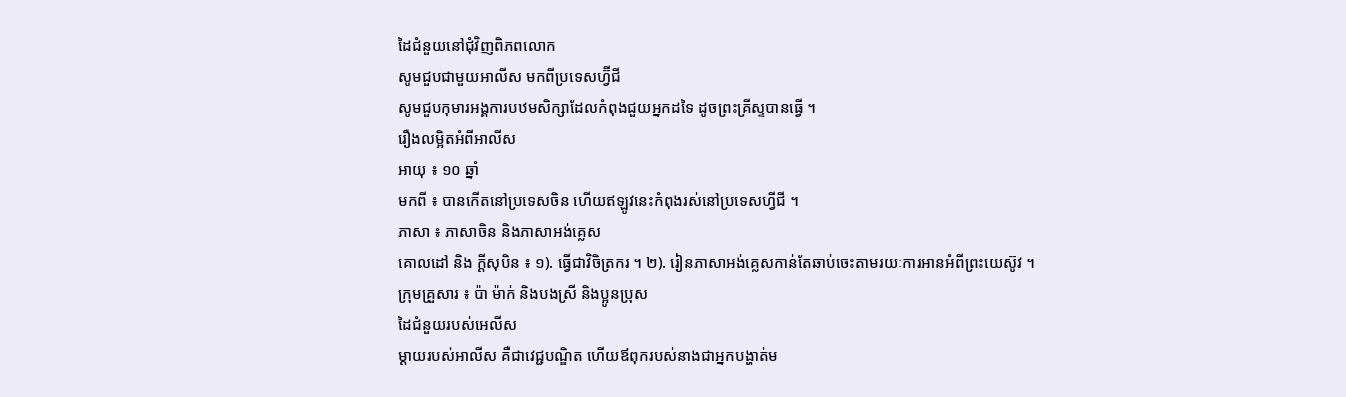ដៃជំនួយនៅជុំវិញពិភពលោក
សូមជួបជាមួយអាលីស មកពីប្រទេសហ្វ៊ីជី
សូមជួបកុមារអង្គការបឋមសិក្សាដែលកំពុងជួយអ្នកដទៃ ដូចព្រះគ្រីស្ទបានធ្វើ ។
រឿងលម្អិតអំពីអាលីស
អាយុ ៖ ១០ ឆ្នាំ
មកពី ៖ បានកើតនៅប្រទេសចិន ហើយឥឡូវនេះកំពុងរស់នៅប្រទេសហ្វីជី ។
ភាសា ៖ ភាសាចិន និងភាសាអង់គ្លេស
គោលដៅ និង ក្ដីសុបិន ៖ ១). ធ្វើជាវិចិត្រករ ។ ២). រៀនភាសាអង់គ្លេសកាន់តែឆាប់ចេះតាមរយៈការអានអំពីព្រះយេស៊ូវ ។
ក្រុមគ្រួសារ ៖ ប៉ា ម៉ាក់ និងបងស្រី និងប្អូនប្រុស
ដៃជំនួយរបស់អេលីស
ម្តាយរបស់អាលីស គឺជាវេជ្ជបណ្ឌិត ហើយឪពុករបស់នាងជាអ្នកបង្ហាត់ម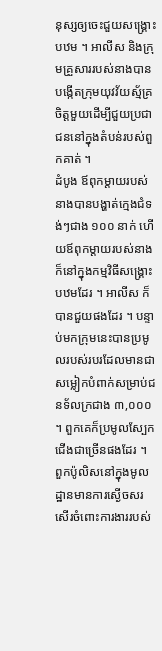នុស្សឲ្យចេះជួយសង្រ្គោះបឋម ។ អាលីស និងក្រុមគ្រួសាររបស់នាងបានបង្កើតក្រុមយុវវ័យស្ម័គ្រចិត្តមួយដើម្បីជួយប្រជាជននៅក្នុងតំបន់របស់ពួកគាត់ ។
ដំបូង ឪពុកម្តាយរបស់នាងបានបង្ហាត់ក្មេងជំទង់ៗជាង ១០០ នាក់ ហើយឪពុកម្តាយរបស់នាងក៏នៅក្នុងកម្មវិធីសង្រ្គោះបឋមដែរ ។ អាលីស ក៏បានជួយផងដែរ ។ បន្ទាប់មកក្រុមនេះបានប្រមូលរបស់របរដែលមានជាសម្លៀកបំពាក់សម្រាប់ជនទ័លក្រជាង ៣,០០០ ។ ពួកគេក៏ប្រមូលស្បែកជើងជាច្រើនផងដែរ ។
ពួកប៉ូលិសនៅក្នុងមូលដ្ឋានមានការស្ងើចសរសើរចំពោះការងាររបស់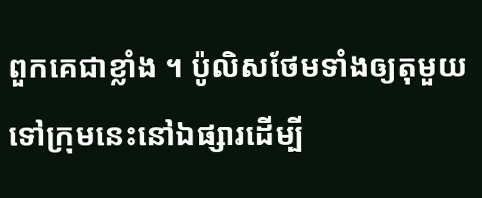ពួកគេជាខ្លាំង ។ ប៉ូលិសថែមទាំងឲ្យតុមួយទៅក្រុមនេះនៅឯផ្សារដើម្បី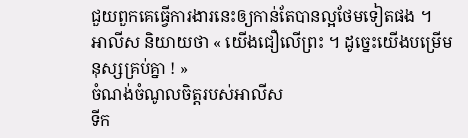ជួយពួកគេធ្វើការងារនេះឲ្យកាន់តែបានល្អថែមទៀតផង ។
អាលីស និយាយថា « យើងជឿលើព្រះ ។ ដូច្នេះយើងបម្រើមនុស្សគ្រប់គ្នា ! »
ចំណង់ចំណូលចិត្តរបស់អាលីស
ទីក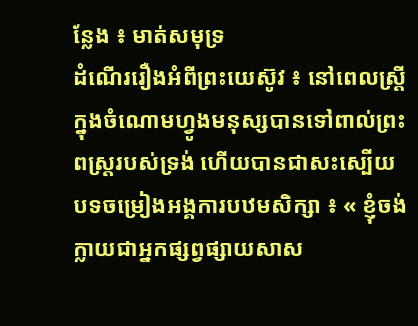ន្លែង ៖ មាត់សមុទ្រ
ដំណើររឿងអំពីព្រះយេស៊ូវ ៖ នៅពេលស្រ្តីក្នុងចំណោមហ្វូងមនុស្សបានទៅពាល់ព្រះពស្ត្ររបស់ទ្រង់ ហើយបានជាសះស្បើយ
បទចម្រៀងអង្គការបឋមសិក្សា ៖ « ខ្ញុំចង់ក្លាយជាអ្នកផ្សព្វផ្សាយសាស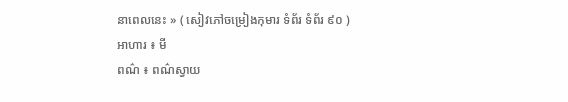នាពេលនេះ » ( សៀវភៅចម្រៀងកុមារ ទំព័រ ទំព័រ ៩០ )
អាហារ ៖ មី
ពណ៌ ៖ ពណ៌ស្វាយ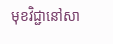មុខវិជ្ជានៅសា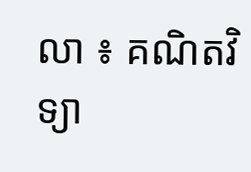លា ៖ គណិតវិទ្យា